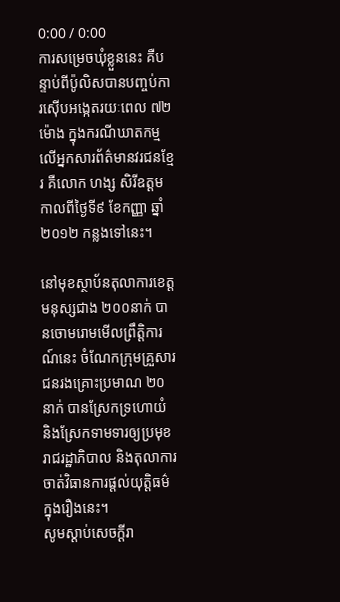0:00 / 0:00
ការសម្រេចឃុំខ្លួននេះ គឺបន្ទាប់ពីប៉ូលិសបានបញ្ចប់ការស៊ើបអង្កេតរយៈពេល ៧២ម៉ោង ក្នុងករណីឃាតកម្មលើអ្នកសារព័ត៌មានវរជនខ្មែរ គឺលោក ហង្ស សិរីឧត្តម កាលពីថ្ងៃទី៩ ខែកញ្ញា ឆ្នាំ២០១២ កន្លងទៅនេះ។

នៅមុខស្ថាប័នតុលាការខេត្ត មនុស្សជាង ២០០នាក់ បានចោមរោមមើលព្រឹត្តិការណ៍នេះ ចំណែកក្រុមគ្រួសារជនរងគ្រោះប្រមាណ ២០នាក់ បានស្រែកទ្រហោយំ និងស្រែកទាមទារឲ្យប្រមុខរាជរដ្ឋាភិបាល និងតុលាការ ចាត់វិធានការផ្ដល់យុត្តិធម៌ក្នុងរឿងនេះ។
សូមស្ដាប់សេចក្ដីរា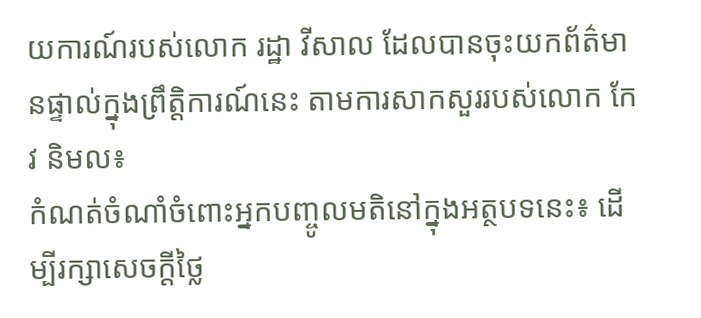យការណ៍របស់លោក រដ្ឋា វីសាល ដែលបានចុះយកព័ត៌មានផ្ទាល់ក្នុងព្រឹត្តិការណ៍នេះ តាមការសាកសួររបស់លោក កែវ និមល៖
កំណត់ចំណាំចំពោះអ្នកបញ្ចូលមតិនៅក្នុងអត្ថបទនេះ៖ ដើម្បីរក្សាសេចក្ដីថ្លៃ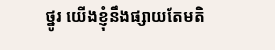ថ្នូរ យើងខ្ញុំនឹងផ្សាយតែមតិ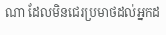ណា ដែលមិនជេរប្រមាថដល់អ្នកដ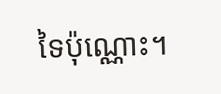ទៃប៉ុណ្ណោះ។